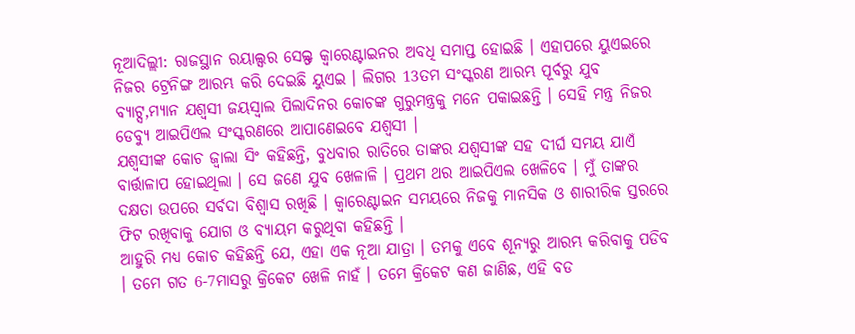ନୂଆଦିଲ୍ଲୀ: ରାଜସ୍ଥାନ ରୟାଲ୍ସର ସେଲ୍ଫ କ୍ବାରେଣ୍ଟାଇନର ଅବଧି ସମାପ୍ତ ହୋଇଛି । ଏହାପରେ ୟୁଏଇରେ ନିଜର ଟ୍ରେନିଙ୍ଗ ଆରମ୍ଭ କରି ଦେଇଛି ୟୁଏଇ । ଲିଗର 13ତମ ସଂସ୍କରଣ ଆରମ୍ଭ ପୂର୍ବରୁ ଯୁବ ବ୍ୟାଟ୍ସ,ମ୍ୟାନ ଯଶ୍ବସୀ ଜୟସ୍ବାଲ ପିଲାଦିନର କୋଚଙ୍କ ଗୁରୁମନ୍ତ୍ରକୁ ମନେ ପକାଇଛନ୍ତି । ସେହି ମନ୍ତ୍ର ନିଜର ଡେବ୍ୟୁ ଆଇପିଏଲ ସଂସ୍କରଣରେ ଆପାଣେଇବେ ଯଶ୍ବସୀ ।
ଯଶ୍ବସୀଙ୍କ କୋଚ ଜ୍ବାଲା ସିଂ କହିଛନ୍ତି, ବୁଧବାର ରାତିରେ ତାଙ୍କର ଯଶ୍ବସୀଙ୍କ ସହ ଦୀର୍ଘ ସମୟ ଯାଏଁ ବାର୍ତ୍ତାଳାପ ହୋଇଥିଲା । ସେ ଜଣେ ଯୁବ ଖେଳାଳି । ପ୍ରଥମ ଥର ଆଇପିଏଲ ଖେଳିବେ । ମୁଁ ତାଙ୍କର ଦକ୍ଷତା ଉପରେ ସର୍ବଦା ବିଶ୍ବାସ ରଖିଛି । କ୍ବାରେଣ୍ଟାଇନ ସମୟରେ ନିଜକୁ ମାନସିକ ଓ ଶାରୀରିକ ସ୍ତରରେ ଫିଟ ରଖିବାକୁ ଯୋଗ ଓ ବ୍ୟାୟମ କରୁଥିବା କହିଛନ୍ତି ।
ଆହୁରି ମଧ୍ୟ କୋଚ କହିଛନ୍ତି ଯେ, ଏହା ଏକ ନୂଆ ଯାତ୍ରା । ତମକୁ ଏବେ ଶୂନ୍ୟରୁ ଆରମ୍ଭ କରିବାକୁ ପଡିବ । ତମେ ଗତ 6-7ମାସରୁ କ୍ରିକେଟ ଖେଳି ନାହଁ । ତମେ କ୍ରିକେଟ କଣ ଜାଣିଛ, ଏହି ବଡ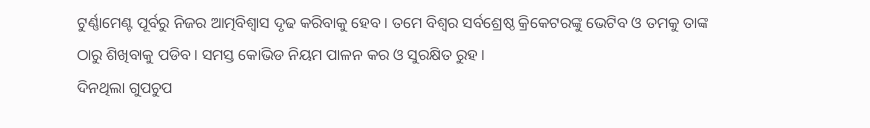ଟୁର୍ଣ୍ଣାମେଣ୍ଟ ପୂର୍ବରୁ ନିଜର ଆତ୍ମବିଶ୍ବାସ ଦୃଢ କରିବାକୁ ହେବ । ତମେ ବିଶ୍ବର ସର୍ବଶ୍ରେଷ୍ଠ କ୍ରିକେଟରଙ୍କୁ ଭେଟିବ ଓ ତମକୁ ତାଙ୍କ ଠାରୁ ଶିଖିବାକୁ ପଡିବ । ସମସ୍ତ କୋଭିଡ ନିୟମ ପାଳନ କର ଓ ସୁରକ୍ଷିତ ରୁହ ।
ଦିନଥିଲା ଗୁପଚୁପ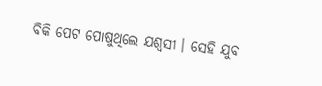ବିକି ପେଟ ପୋଷୁଥିଲେ ଯଶ୍ବସୀ । ସେହି ଯୁବ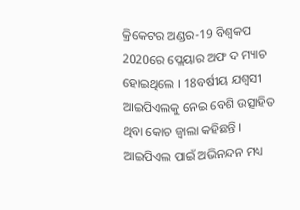କ୍ରିକେଟର ଅଣ୍ଡର-19 ବିଶ୍ବକପ 2020ରେ ପ୍ଲେୟାର ଅଫ ଦ ମ୍ୟାଚ ହୋଇଥିଲେ । 18ବର୍ଷୀୟ ଯଶ୍ବସୀ ଆଇପିଏଲକୁ ନେଇ ବେଶି ଉତ୍ସାହିତ ଥିବା କୋଚ ଜ୍ବାଲା କହିଛନ୍ତି । ଆଇପିଏଲ ପାଇଁ ଅଭିନନ୍ଦନ ମଧ୍ୟ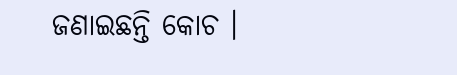ଜଣାଇଛନ୍ତି କୋଚ ।